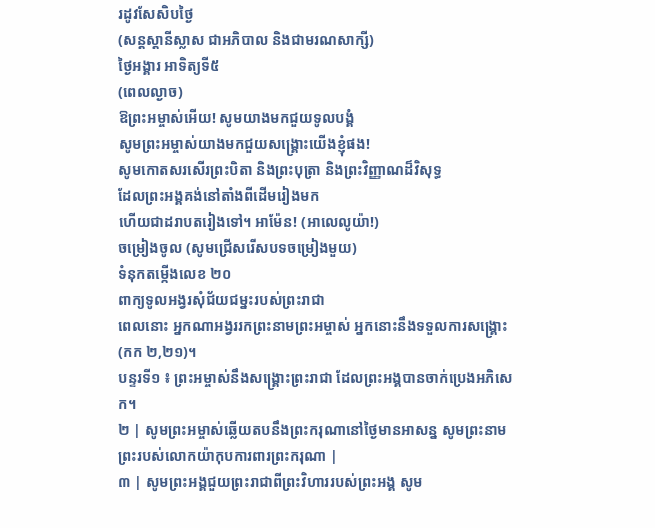រដូវសែសិបថ្ងៃ
(សន្តស្តានីស្លាស ជាអភិបាល និងជាមរណសាក្សី)
ថ្ងៃអង្គារ អាទិត្យទី៥
(ពេលល្ងាច)
ឱព្រះអម្ចាស់អើយ! សូមយាងមកជួយទូលបង្គំ
សូមព្រះអម្ចាស់យាងមកជួយសង្គ្រោះយើងខ្ញុំផង!
សូមកោតសរសើរព្រះបិតា និងព្រះបុត្រា និងព្រះវិញ្ញាណដ៏វិសុទ្ធ
ដែលព្រះអង្គគង់នៅតាំងពីដើមរៀងមក
ហើយជាដរាបតរៀងទៅ។ អាម៉ែន! (អាលេលូយ៉ា!)
ចម្រៀងចូល (សូមជ្រើសរើសបទចម្រៀងមួយ)
ទំនុកតម្កើងលេខ ២០
ពាក្យទូលអង្វរសុំជ័យជម្នះរបស់ព្រះរាជា
ពេលនោះ អ្នកណាអង្វររកព្រះនាមព្រះអម្ចាស់ អ្នកនោះនឹងទទួលការសង្រ្គោះ (កក ២,២១)។
បន្ទរទី១ ៖ ព្រះអម្ចាស់នឹងសង្គ្រោះព្រះរាជា ដែលព្រះអង្គបានចាក់ប្រេងអភិសេក។
២ | សូមព្រះអម្ចាស់ឆ្លើយតបនឹងព្រះករុណានៅថ្ងៃមានអាសន្ន សូមព្រះនាមព្រះរបស់លោកយ៉ាកុបការពារព្រះករុណា |
៣ | សូមព្រះអង្គជួយព្រះរាជាពីព្រះវិហាររបស់ព្រះអង្គ សូម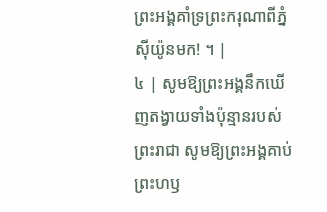ព្រះអង្គគាំទ្រព្រះករុណាពីភ្នំស៊ីយ៉ូនមក! ។ |
៤ | សូមឱ្យព្រះអង្គនឹកឃើញតង្វាយទាំងប៉ុន្មានរបស់ព្រះរាជា សូមឱ្យព្រះអង្គគាប់ព្រះហឫ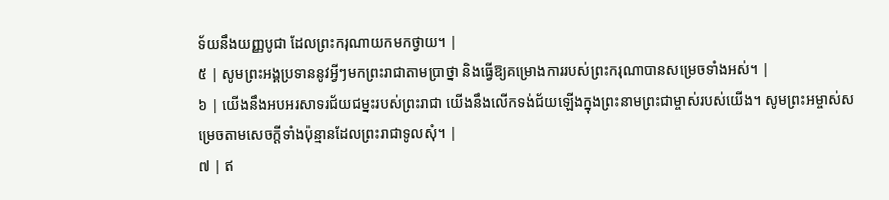ទ័យនឹងយញ្ញបូជា ដែលព្រះករុណាយកមកថ្វាយ។ |
៥ | សូមព្រះអង្គប្រទាននូវអ្វីៗមកព្រះរាជាតាមប្រាថ្នា និងធ្វើឱ្យគម្រោងការរបស់ព្រះករុណាបានសម្រេចទាំងអស់។ |
៦ | យើងនឹងអបអរសាទរជ័យជម្នះរបស់ព្រះរាជា យើងនឹងលើកទង់ជ័យឡើងក្នុងព្រះនាមព្រះជាម្ចាស់របស់យើង។ សូមព្រះអម្ចាស់សម្រេចតាមសេចក្តីទាំងប៉ុន្មានដែលព្រះរាជាទូលសុំ។ |
៧ | ឥ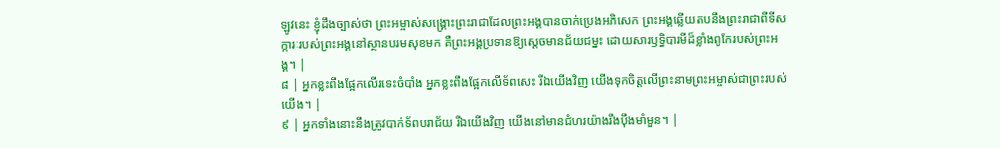ឡូវនេះ ខ្ញុំដឹងច្បាស់ថា ព្រះអម្ចាស់សង្គ្រោះព្រះរាជាដែលព្រះអង្គបានចាក់ប្រេងអភិសេក ព្រះអង្គឆ្លើយតបនឹងព្រះរាជាពីទីសក្ការៈរបស់ព្រះអង្គនៅស្ថានបរមសុខមក គឺព្រះអង្គប្រទានឱ្យស្តេចមានជ័យជម្នះ ដោយសារឫទ្ធិបារមីដ៏ខ្លាំងពូកែរបស់ព្រះអង្គ។ |
៨ | អ្នកខ្លះពឹងផ្អែកលើរទេះចំបាំង អ្នកខ្លះពឹងផ្អែកលើទ័ពសេះ រីឯយើងវិញ យើងទុកចិត្តលើព្រះនាមព្រះអម្ចាស់ជាព្រះរបស់យើង។ |
៩ | អ្នកទាំងនោះនឹងត្រូវបាក់ទ័ពបរាជ័យ រីឯយើងវិញ យើងនៅមានជំហរយ៉ាងរឹងប៉ឹងមាំមួន។ |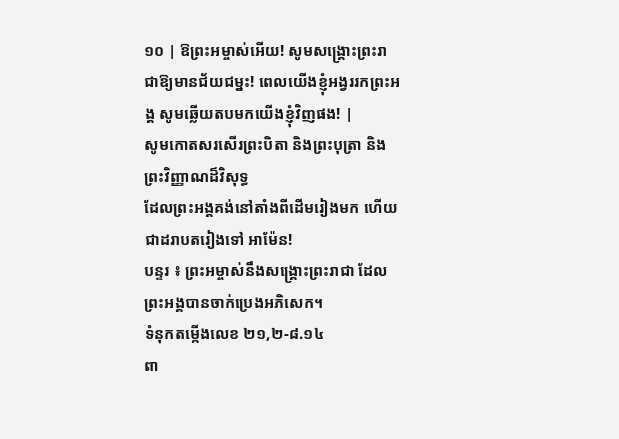១០ | ឱព្រះអម្ចាស់អើយ! សូមសង្គ្រោះព្រះរាជាឱ្យមានជ័យជម្នះ! ពេលយើងខ្ញុំអង្វររកព្រះអង្គ សូមឆ្លើយតបមកយើងខ្ញុំវិញផង! |
សូមកោតសរសើរព្រះបិតា និងព្រះបុត្រា និងព្រះវិញ្ញាណដ៏វិសុទ្ធ
ដែលព្រះអង្គគង់នៅតាំងពីដើមរៀងមក ហើយជាដរាបតរៀងទៅ អាម៉ែន!
បន្ទរ ៖ ព្រះអម្ចាស់នឹងសង្គ្រោះព្រះរាជា ដែលព្រះអង្គបានចាក់ប្រេងអភិសេក។
ទំនុកតម្កើងលេខ ២១,២-៨.១៤
ពា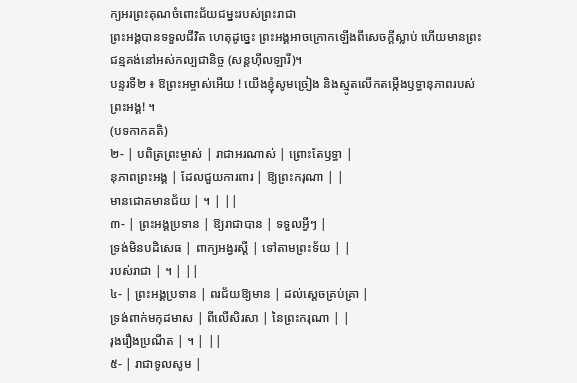ក្យអរព្រះគុណចំពោះជ័យជម្នះរបស់ព្រះរាជា
ព្រះអង្គបានទទួលជីវិត ហេតុដូច្នេះ ព្រះអង្គអាចក្រោកឡើងពីសេចក្តីស្លាប់ ហើយមានព្រះជន្មគង់នៅអស់កល្បជានិច្ច (សន្តហ៊ីលឡារី)។
បន្ទរទី២ ៖ ឱព្រះអម្ចាស់អើយ ! យើងខ្ញុំសូមច្រៀង និងស្មូតលើកតម្កើងឫទ្ធានុភាពរបស់ព្រះអង្គ! ។
(បទកាកគតិ)
២- | បពិត្រព្រះម្ចាស់ | រាជាអរណាស់ | ព្រោះតែឫទ្ធា |
នុភាពព្រះអង្គ | ដែលជួយការពារ | ឱ្យព្រះករុណា | |
មានជោគមានជ័យ | ។ | ||
៣- | ព្រះអង្គប្រទាន | ឱ្យរាជាបាន | ទទួលអ្វីៗ |
ទ្រង់មិនបដិសេធ | ពាក្យអង្វរស្តី | ទៅតាមព្រះទ័យ | |
របស់រាជា | ។ | ||
៤- | ព្រះអង្គប្រទាន | ពរជ័យឱ្យមាន | ដល់ស្តេចគ្រប់គ្រា |
ទ្រង់ពាក់មកុដមាស | ពីលើសិរសា | នៃព្រះករុណា | |
រុងរឿងប្រណីត | ។ | ||
៥- | រាជាទូលសូម |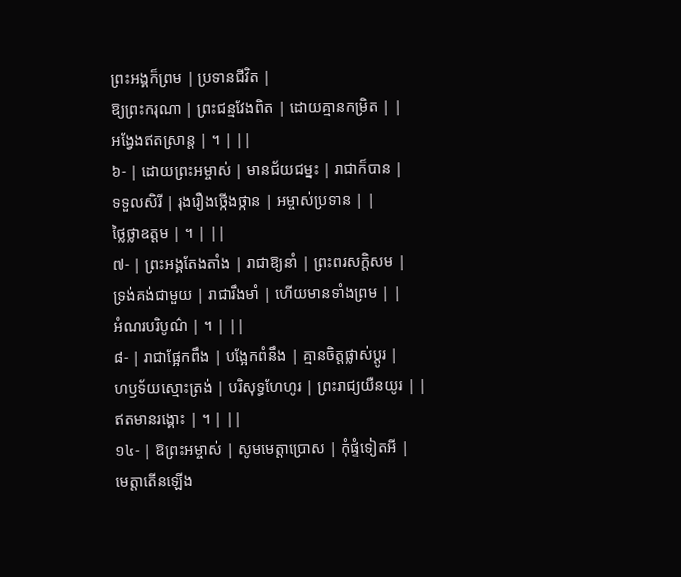ព្រះអង្គក៏ព្រម | ប្រទានជីវិត |
ឱ្យព្រះករុណា | ព្រះជន្មវែងពិត | ដោយគ្មានកម្រិត | |
អង្វែងឥតស្រាន្ត | ។ | ||
៦- | ដោយព្រះអម្ចាស់ | មានជ័យជម្នះ | រាជាក៏បាន |
ទទួលសិរី | រុងរឿងថ្កើងថ្កាន | អម្ចាស់ប្រទាន | |
ថ្លៃថ្លាឧត្តម | ។ | ||
៧- | ព្រះអង្គតែងតាំង | រាជាឱ្យនាំ | ព្រះពរសក្តិសម |
ទ្រង់គង់ជាមួយ | រាជារឹងមាំ | ហើយមានទាំងព្រម | |
អំណរបរិបូណ៌ | ។ | ||
៨- | រាជាផ្អែកពឹង | បង្អែកពំនឹង | គ្មានចិត្តផ្លាស់ប្តូរ |
ហឫទ័យស្មោះត្រង់ | បរិសុទ្ធហែហូរ | ព្រះរាជ្យយឺនយូរ | |
ឥតមានរង្គោះ | ។ | ||
១៤- | ឱព្រះអម្ចាស់ | សូមមេត្តាប្រោស | កុំផ្ទំទៀតអី |
មេត្តាតើនឡើង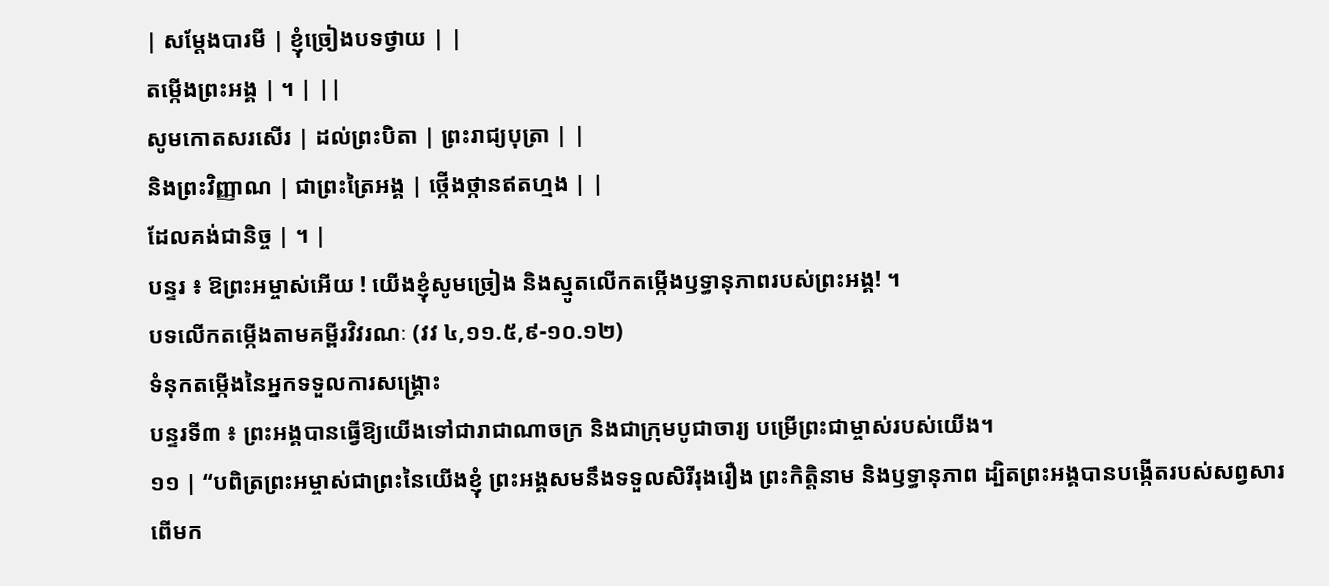| សម្តែងបារមី | ខ្ញុំច្រៀងបទថ្វាយ | |
តម្កើងព្រះអង្គ | ។ | ||
សូមកោតសរសើរ | ដល់ព្រះបិតា | ព្រះរាជ្យបុត្រា | |
និងព្រះវិញ្ញាណ | ជាព្រះត្រៃអង្គ | ថ្កើងថ្កានឥតហ្មង | |
ដែលគង់ជានិច្ច | ។ |
បន្ទរ ៖ ឱព្រះអម្ចាស់អើយ ! យើងខ្ញុំសូមច្រៀង និងស្មូតលើកតម្កើងឫទ្ធានុភាពរបស់ព្រះអង្គ! ។
បទលើកតម្កើងតាមគម្ពីរវិវរណៈ (វវ ៤,១១.៥,៩-១០.១២)
ទំនុកតម្កើងនៃអ្នកទទួលការសង្រ្គោះ
បន្ទរទី៣ ៖ ព្រះអង្គបានធ្វើឱ្យយើងទៅជារាជាណាចក្រ និងជាក្រុមបូជាចារ្យ បម្រើព្រះជាម្ចាស់របស់យើង។
១១ | “បពិត្រព្រះអម្ចាស់ជាព្រះនៃយើងខ្ញុំ ព្រះអង្គសមនឹងទទួលសិរីរុងរឿង ព្រះកិត្តិនាម និងឫទ្ធានុភាព ដ្បិតព្រះអង្គបានបង្កើតរបស់សព្វសារពើមក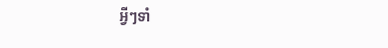អ្វីៗទាំ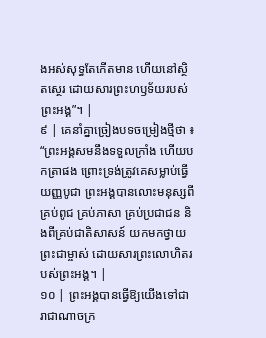ងអស់សុទ្ធតែកើតមាន ហើយនៅស្ថិតស្ថេរ ដោយសារព្រះហឫទ័យរបស់ព្រះអង្គ”។ |
៩ | គេនាំគ្នាច្រៀងបទចម្រៀងថ្មីថា ៖ “ព្រះអង្គសមនឹងទទួលក្រាំង ហើយបកត្រាផង ព្រោះទ្រង់ត្រូវគេសម្លាប់ធ្វើយញ្ញបូជា ព្រះអង្គបានលោះមនុស្សពីគ្រប់ពូជ គ្រប់ភាសា គ្រប់ប្រជាជន និងពីគ្រប់ជាតិសាសន៍ យកមកថ្វាយព្រះជាម្ចាស់ ដោយសារព្រះលោហិតរបស់ព្រះអង្គ។ |
១០ | ព្រះអង្គបានធ្វើឱ្យយើងទៅជារាជាណាចក្រ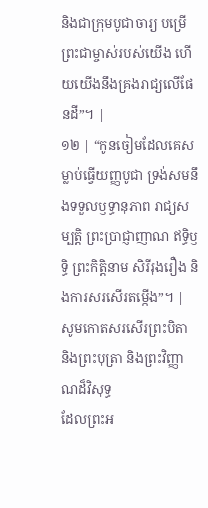និងជាក្រុមបូជាចារ្យ បម្រើព្រះជាម្ចាស់របស់យើង ហើយយើងនឹងគ្រងរាជ្យលើផែនដី”។ |
១២ | “កូនចៀមដែលគេសម្លាប់ធ្វើយញ្ញបូជា ទ្រង់សមនឹងទទួលឫទ្ធានុភាព រាជ្យសម្បត្តិ ព្រះប្រាជ្ញាញាណ ឥទ្ធិឫទ្ធិ ព្រះកិត្តិនាម សិរីរុងរឿង និងការសរសើរតម្កើង”។ |
សូមកោតសរសើរព្រះបិតា និងព្រះបុត្រា និងព្រះវិញ្ញាណដ៏វិសុទ្ធ
ដែលព្រះអ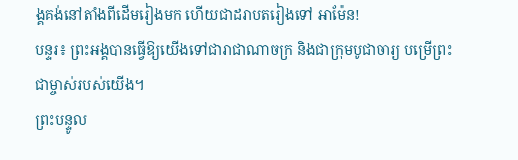ង្គគង់នៅតាំងពីដើមរៀងមក ហើយជាដរាបតរៀងទៅ អាម៉ែន!
បន្ទរ៖ ព្រះអង្គបានធ្វើឱ្យយើងទៅជារាជាណាចក្រ និងជាក្រុមបូជាចារ្យ បម្រើព្រះជាម្ចាស់របស់យើង។
ព្រះបន្ទូល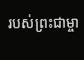របស់ព្រះជាម្ចា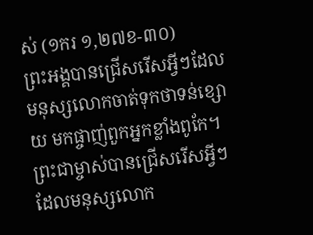ស់ (១ករ ១,២៧ខ-៣០)
ព្រះអង្គបានជ្រើសរើសអ្វីៗដែលមនុស្សលោកចាត់ទុកថាទន់ខ្សោយ មកផ្ចាញ់ពួកអ្នកខ្លាំងពូកែ។ ព្រះជាម្ចាស់បានជ្រើសរើសអ្វីៗ ដែលមនុស្សលោក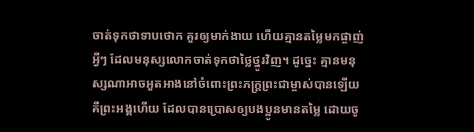ចាត់ទុកថាទាបថោក គួរឲ្យមាក់ងាយ ហើយគ្មានតម្លៃមកផ្ចាញ់អ្វីៗ ដែលមនុស្សលោកចាត់ទុកថាថ្លៃថ្នូរវិញ។ ដូច្នេះ គ្មានមនុស្សណាអាចអួតអាងនៅចំពោះព្រះភក្ត្រព្រះជាម្ចាស់បានឡើយ គឺព្រះអង្គហើយ ដែលបានប្រោសឲ្យបងប្អូនមានតម្លៃ ដោយចូ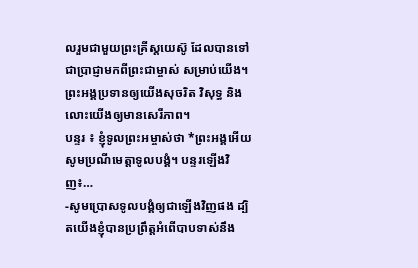លរួមជាមួយព្រះគ្រីស្តយេស៊ូ ដែលបានទៅជាប្រាជ្ញាមកពីព្រះជាម្ចាស់ សម្រាប់យើង។ ព្រះអង្គប្រទានឲ្យយើងសុចរិត វិសុទ្ធ និងលោះយើងឲ្យមានសេរីភាព។
បន្ទរ ៖ ខ្ញុំទូលព្រះអម្ចាស់ថា *ព្រះអង្គអើយសូមប្រណីមេត្តាទូលបង្គំ។ បន្ទរឡើងវិញ៖…
-សូមប្រោសទូលបង្គំឲ្យជាឡើងវិញផង ដ្បិតយើងខ្ញុំបានប្រព្រឹត្តអំពើបាបទាស់នឹង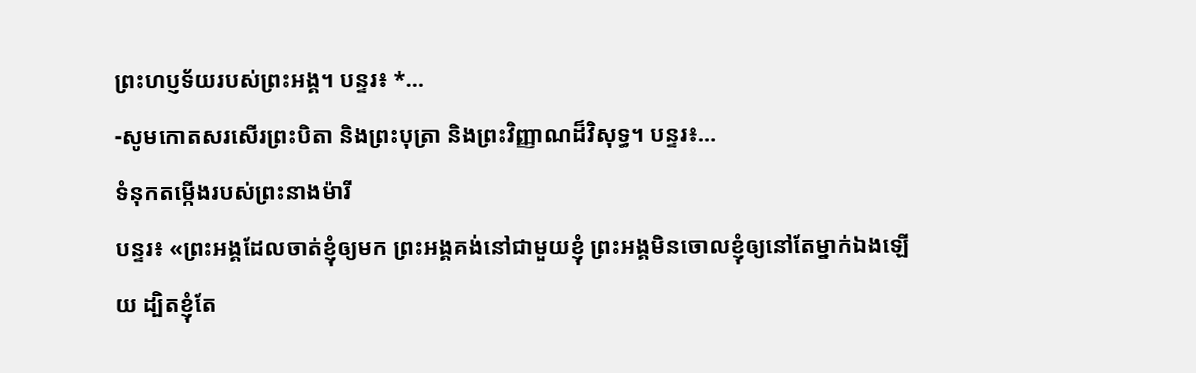ព្រះហប្ញទ័យរបស់ព្រះអង្គ។ បន្ទរ៖ *…
-សូមកោតសរសើរព្រះបិតា និងព្រះបុត្រា និងព្រះវិញ្ញាណដ៏វិសុទ្ធ។ បន្ទរ៖…
ទំនុកតម្កើងរបស់ព្រះនាងម៉ារី
បន្ទរ៖ «ព្រះអង្គដែលចាត់ខ្ញុំឲ្យមក ព្រះអង្គគង់នៅជាមួយខ្ញុំ ព្រះអង្គមិនចោលខ្ញុំឲ្យនៅតែម្នាក់ឯងឡើយ ដ្បិតខ្ញុំតែ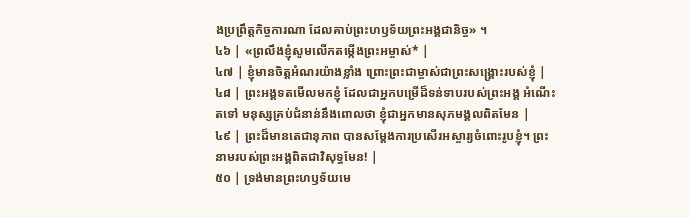ងប្រព្រឹត្តកិច្ចការណា ដែលគាប់ព្រះហឫទ័យព្រះអង្គជានិច្ច» ។
៤៦ | «ព្រលឹងខ្ញុំសូមលើកតម្កើងព្រះអម្ចាស់* |
៤៧ | ខ្ញុំមានចិត្តអំណរយ៉ាងខ្លាំង ព្រោះព្រះជាម្ចាស់ជាព្រះសង្គ្រោះរបស់ខ្ញុំ |
៤៨ | ព្រះអង្គទតមើលមកខ្ញុំ ដែលជាអ្នកបម្រើដ៏ទន់ទាបរបស់ព្រះអង្គ អំណើះតទៅ មនុស្សគ្រប់ជំនាន់នឹងពោលថា ខ្ញុំជាអ្នកមានសុភមង្គលពិតមែន |
៤៩ | ព្រះដ៏មានតេជានុភាព បានសម្ដែងការប្រសើរអស្ចារ្យចំពោះរូបខ្ញុំ។ ព្រះនាមរបស់ព្រះអង្គពិតជាវិសុទ្ធមែន! |
៥០ | ទ្រង់មានព្រះហឫទ័យមេ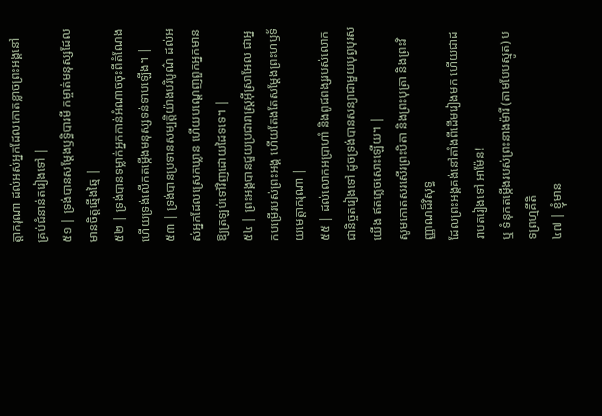ត្តាករុណា ដល់អស់អ្នកដែលកោតខ្លាចព្រះអង្គនៅគ្រប់ជំនាន់តរៀងទៅ |
៥១ | ទ្រង់បានសម្ដែងឫទ្ធិបារមី កម្ចាត់មនុស្សដែលមានចិត្តឆ្មើងឆ្មៃ |
៥២ | ទ្រង់បានទម្លាក់អ្នកកាន់អំណាចចុះពីតំណែង ហើយទ្រង់លើកតម្កើងមនុស្សទន់ទាបឡើង។ |
៥៣ | ទ្រង់បានប្រទានសម្បត្តិយ៉ាងបរិបូណ៌ ដល់អស់អ្នកដែលស្រេកឃ្លាន ហើយបណ្តេញពួកអ្នកមានឱ្យត្រឡប់ទៅវិញដោយដៃទទេ។ |
៥៤ | ព្រះអង្គបានជួយប្រជារាស្ត្រអ៊ីស្រាអែល ជាអ្នកបម្រើរបស់ព្រះអង្គ ហើយតែងតែសម្ដែងព្រះហឫទ័យមេត្តាករុណា |
៥៥ | ដល់លោកអប្រាហាំ និងពូជពង្សរបស់លោកជានិច្ចតរៀងទៅ ដូចទ្រង់បានសន្យាជាមួយបុព្វបុរសយើង ឥតភ្លេចសោះឡើយ។ |
សូមកោតសរសើរព្រះបិតា និងព្រះបុត្រា និងព្រះវិញ្ញាណដ៏វិសុទ្ធ
ដែលព្រះអង្គគង់នៅតាំងពីដើមរៀងមក ហើយជាដរាបតរៀងទៅ អាម៉ែន!
ឬ ទំនុកតម្កើងរបស់ព្រះនាងម៉ារី (តាមបែបស្មូត) បទព្រហ្មគីតិ
៤៧ | ខ្ញុំមាន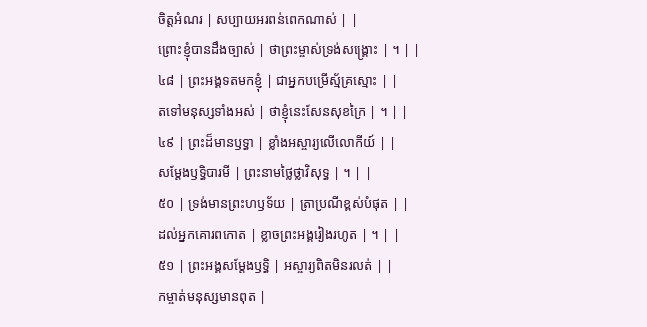ចិត្តអំណរ | សប្បាយអរពន់ពេកណាស់ | |
ព្រោះខ្ញុំបានដឹងច្បាស់ | ថាព្រះម្ចាស់ទ្រង់សង្គ្រោះ | ។ | |
៤៨ | ព្រះអង្គទតមកខ្ញុំ | ជាអ្នកបម្រើស្ម័គ្រស្មោះ | |
តទៅមនុស្សទាំងអស់ | ថាខ្ញុំនេះសែនសុខក្រៃ | ។ | |
៤៩ | ព្រះដ៏មានឫទ្ធា | ខ្លាំងអស្ចារ្យលើលោកីយ៍ | |
សម្ដែងឫទ្ធិបារមី | ព្រះនាមថ្លៃថ្លាវិសុទ្ធ | ។ | |
៥០ | ទ្រង់មានព្រះហឫទ័យ | ត្រាប្រណីខ្ពស់បំផុត | |
ដល់អ្នកគោរពកោត | ខ្លាចព្រះអង្គរៀងរហូត | ។ | |
៥១ | ព្រះអង្គសម្ដែងឫទ្ធិ | អស្ចារ្យពិតមិនរលត់ | |
កម្ចាត់មនុស្សមានពុត |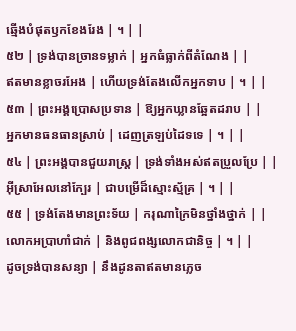ឆ្មើងបំផុតឫកខែងរែង | ។ | |
៥២ | ទ្រង់បានច្រានទម្លាក់ | អ្នកធំធ្លាក់ពីតំណែង | |
ឥតមានខ្លាចរអែង | ហើយទ្រង់តែងលើកអ្នកទាប | ។ | |
៥៣ | ព្រះអង្គប្រោសប្រទាន | ឱ្យអ្នកឃ្លានឆ្អែតដរាប | |
អ្នកមានធនធានស្រាប់ | ដេញត្រឡប់ដៃទទេ | ។ | |
៥៤ | ព្រះអង្គបានជួយរាស្ត្រ | ទ្រង់ទាំងអស់ឥតប្រួលប្រែ | |
អ៊ីស្រាអែលនៅក្បែរ | ជាបម្រើដ៏ស្មោះស្ម័គ្រ | ។ | |
៥៥ | ទ្រង់តែងមានព្រះទ័យ | ករុណាក្រៃមិនថ្នាំងថ្នាក់ | |
លោកអប្រាហាំជាក់ | និងពូជពង្សលោកជានិច្ច | ។ | |
ដូចទ្រង់បានសន្យា | នឹងដូនតាឥតមានភ្លេច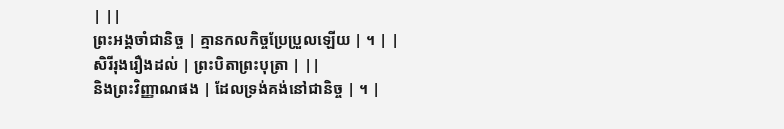| ||
ព្រះអង្គចាំជានិច្ច | គ្មានកលកិច្ចប្រែប្រួលឡើយ | ។ | |
សិរីរុងរឿងដល់ | ព្រះបិតាព្រះបុត្រា | ||
និងព្រះវិញ្ញាណផង | ដែលទ្រង់គង់នៅជានិច្ច | ។ |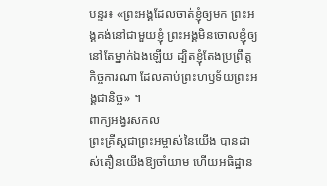បន្ទរ៖ «ព្រះអង្គដែលចាត់ខ្ញុំឲ្យមក ព្រះអង្គគង់នៅជាមួយខ្ញុំ ព្រះអង្គមិនចោលខ្ញុំឲ្យនៅតែម្នាក់ឯងឡើយ ដ្បិតខ្ញុំតែងប្រព្រឹត្តកិច្ចការណា ដែលគាប់ព្រះហឫទ័យព្រះអង្គជានិច្ច» ។
ពាក្យអង្វរសកល
ព្រះគ្រីស្តជាព្រះអម្ចាស់នៃយើង បានដាស់តឿនយើងឱ្យចាំយាម ហើយអធិដ្ឋាន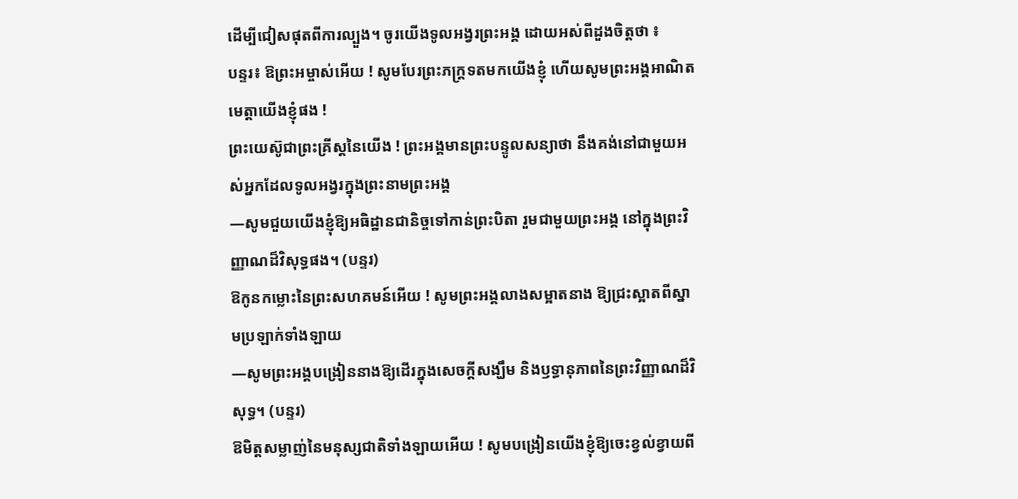ដើម្បីជៀសផុតពីការល្បួង។ ចូរយើងទូលអង្វរព្រះអង្គ ដោយអស់ពីដួងចិត្តថា ៖
បន្ទរ៖ ឱព្រះអម្ចាស់អើយ ! សូមបែរព្រះភក្រ្តទតមកយើងខ្ញុំ ហើយសូមព្រះអង្គអាណិតមេត្តាយើងខ្ញុំផង !
ព្រះយេស៊ូជាព្រះគ្រីស្តនៃយើង ! ព្រះអង្គមានព្រះបន្ទូលសន្យាថា នឹងគង់នៅជាមួយអស់អ្នកដែលទូលអង្វរក្នុងព្រះនាមព្រះអង្គ
—សូមជួយយើងខ្ញុំឱ្យអធិដ្ឋានជានិច្ចទៅកាន់ព្រះបិតា រួមជាមួយព្រះអង្គ នៅក្នុងព្រះវិញ្ញាណដ៏វិសុទ្ធផង។ (បន្ទរ)
ឱកូនកម្លោះនៃព្រះសហគមន៍អើយ ! សូមព្រះអង្គលាងសម្អាតនាង ឱ្យជ្រះស្អាតពីស្នាមប្រឡាក់ទាំងឡាយ
—សូមព្រះអង្គបង្រៀននាងឱ្យដើរក្នុងសេចក្តីសង្ឃឹម និងឫទ្ធានុភាពនៃព្រះវិញ្ញាណដ៏វិសុទ្ធ។ (បន្ទរ)
ឱមិត្តសម្លាញ់នៃមនុស្សជាតិទាំងឡាយអើយ ! សូមបង្រៀនយើងខ្ញុំឱ្យចេះខ្វល់ខ្វាយពី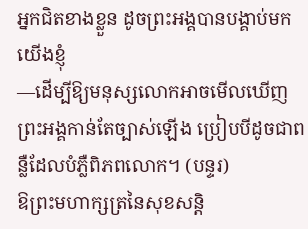អ្នកជិតខាងខ្លួន ដូចព្រះអង្គបានបង្គាប់មកយើងខ្ញុំ
—ដើម្បីឱ្យមនុស្សលោកអាចមើលឃើញព្រះអង្គកាន់តែច្បាស់ឡើង ប្រៀបបីដូចជាពន្លឺដែលបំភ្លឺពិភពលោក។ (បន្ទរ)
ឱព្រះមហាក្សត្រនៃសុខសន្តិ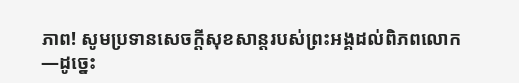ភាព! សូមប្រទានសេចក្តីសុខសាន្តរបស់ព្រះអង្គដល់ពិភពលោក
—ដូច្នេះ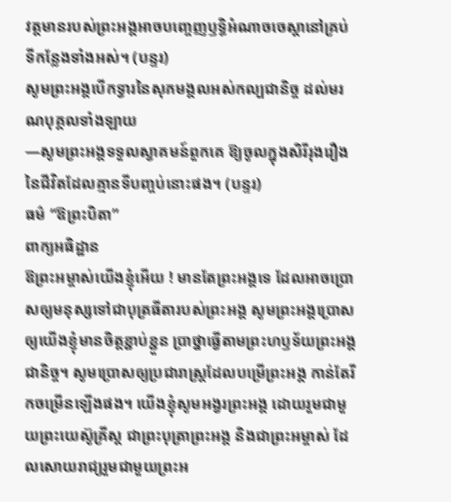វត្តមានរបស់ព្រះអង្គអាចបញ្ចេញឫទ្ធិអំណាចចេស្តានៅគ្រប់ទីកន្លែងទាំងអស់។ (បន្ទរ)
សូមព្រះអង្គបើកទ្វារនៃសុភមង្គលអស់កល្បជានិច្ច ដល់មរណបុគ្គលទាំងឡាយ
—សូមព្រះអង្គទទួលស្វាគមន៍ពួកគេ ឱ្យចូលក្នុងសិរីរុងរឿងនៃជីវិតដែលគ្មានទីបញ្ចប់នោះផង។ (បន្ទរ)
ធម៌ “ឱព្រះបិតា”
ពាក្យអធិដ្ឋាន
ឱព្រះអម្ចាស់យើងខ្ញុំអើយ ! មានតែព្រះអង្គទេ ដែលអាចប្រោសឲ្យមនុស្សទៅជាបុត្រធីតារបស់ព្រះអង្គ សូមព្រះអង្គប្រោសឲ្យយើងខ្ញុំមានចិត្តខ្ជាប់ខ្ជួន ប្រាថ្នាធ្វើតាមព្រះហឫទ័យព្រះអង្គជានិច្ច។ សូមប្រោសឲ្យប្រជារាស្រ្តដែលបម្រើព្រះអង្គ កាន់តែរីកចម្រើនឡើងផង។ យើងខ្ញុំសូមអង្វរព្រះអង្គ ដោយរួមជាមួយព្រះយេស៊ូគ្រីស្ត ជាព្រះបុត្រាព្រះអង្គ និងជាព្រះអម្ចាស់ ដែលសោយរាជ្យរួមជាមួយព្រះអ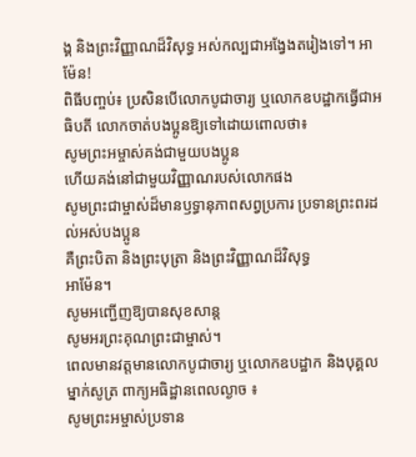ង្គ និងព្រះវិញ្ញាណដ៏វិសុទ្ធ អស់កល្បជាអង្វែងតរៀងទៅ។ អាម៉ែន!
ពិធីបញ្ចប់៖ ប្រសិនបើលោកបូជាចារ្យ ឬលោកឧបដ្ឋាកធ្វើជាអធិបតី លោកចាត់បងប្អូនឱ្យទៅដោយពោលថា៖
សូមព្រះអម្ចាស់គង់ជាមួយបងប្អូន
ហើយគង់នៅជាមួយវិញ្ញាណរបស់លោកផង
សូមព្រះជាម្ចាស់ដ៏មានឫទ្ធានុភាពសព្វប្រការ ប្រទានព្រះពរដល់អស់បងប្អូន
គឺព្រះបិតា និងព្រះបុត្រា និងព្រះវិញ្ញាណដ៏វិសុទ្ធ
អាម៉ែន។
សូមអញ្ជើញឱ្យបានសុខសាន្ត
សូមអរព្រះគុណព្រះជាម្ចាស់។
ពេលមានវត្តមានលោកបូជាចារ្យ ឬលោកឧបដ្ឋាក និងបុគ្គលម្នាក់សូត្រ ពាក្យអធិដ្ឋានពេលល្ងាច ៖
សូមព្រះអម្ចាស់ប្រទាន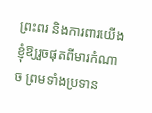ព្រះពរ និងការពារយើងខ្ញុំឱ្យរួចផុតពីមារកំណាច ព្រមទាំងប្រទាន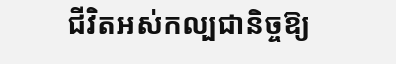ជីវិតអស់កល្បជានិច្ចឱ្យ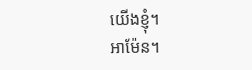យើងខ្ញុំ។
អាម៉ែន។